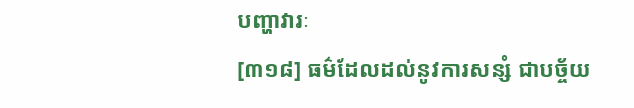បញ្ហាវារៈ
[៣១៨] ធម៌ដែលដល់នូវការសន្សំ ជាបច្ច័យ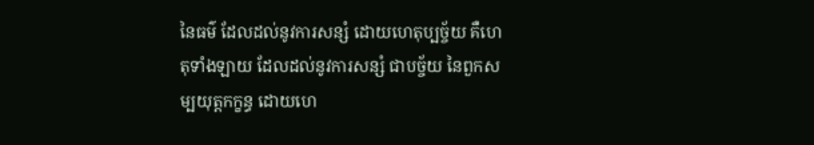នៃធម៌ ដែលដល់នូវការសន្សំ ដោយហេតុប្បច្ច័យ គឺហេតុទាំងឡាយ ដែលដល់នូវការសន្សំ ជាបច្ច័យ នៃពួកសម្បយុត្តកក្ខន្ធ ដោយហេ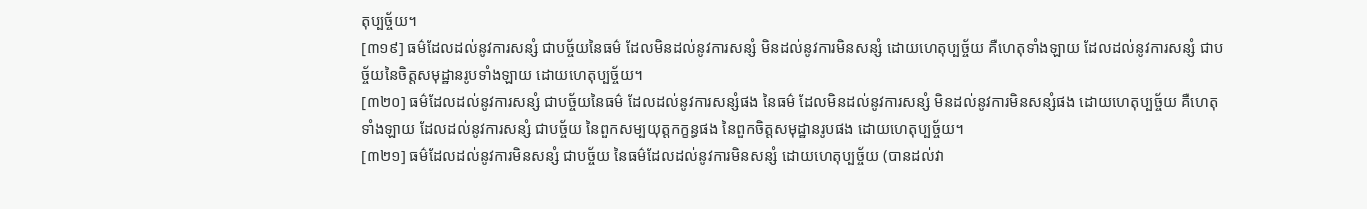តុប្បច្ច័យ។
[៣១៩] ធម៌ដែលដល់នូវការសន្សំ ជាបច្ច័យនៃធម៌ ដែលមិនដល់នូវការសន្សំ មិនដល់នូវការមិនសន្សំ ដោយហេតុប្បច្ច័យ គឺហេតុទាំងឡាយ ដែលដល់នូវការសន្សំ ជាបច្ច័យនៃចិត្តសមុដ្ឋានរូបទាំងឡាយ ដោយហេតុប្បច្ច័យ។
[៣២០] ធម៌ដែលដល់នូវការសន្សំ ជាបច្ច័យនៃធម៌ ដែលដល់នូវការសន្សំផង នៃធម៌ ដែលមិនដល់នូវការសន្សំ មិនដល់នូវការមិនសន្សំផង ដោយហេតុប្បច្ច័យ គឺហេតុទាំងឡាយ ដែលដល់នូវការសន្សំ ជាបច្ច័យ នៃពួកសម្បយុត្តកក្ខន្ធផង នៃពួកចិត្តសមុដ្ឋានរូបផង ដោយហេតុប្បច្ច័យ។
[៣២១] ធម៌ដែលដល់នូវការមិនសន្សំ ជាបច្ច័យ នៃធម៌ដែលដល់នូវការមិនសន្សំ ដោយហេតុប្បច្ច័យ (បានដល់វា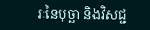រៈនៃបុច្ឆា និងវិសជ្ជ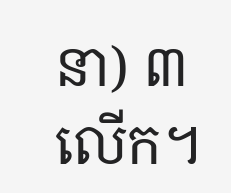នា) ៣ លើក។